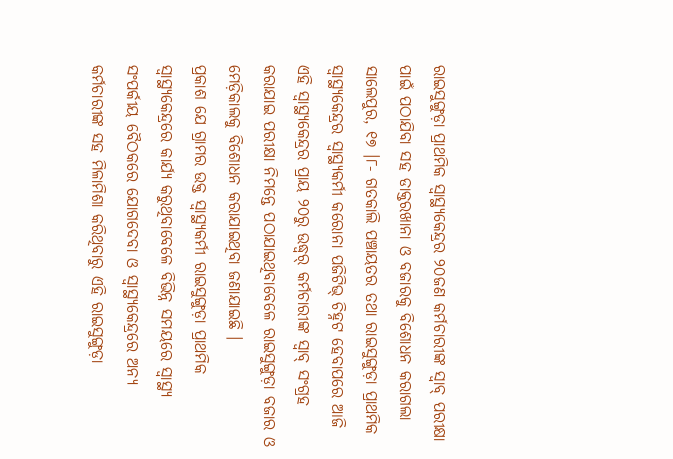ରାଇସୁଙ୍ଗୁଡ଼ା ପ୍ରାଥମିକ ସ୍ୱାସ୍ଥ୍ୟକେନ୍ଦ୍ରର ୨୦ଜଣ କର୍ମଚାରୀଙ୍କ ସ୍ୱାବ୍ ପରୀକ୍ଷା ପାଇଁ ପଠାଯିବା ସହ ଡାକ୍ତରଖାନା ଓ ବଜାରକୁ ବିଶୋଧନ କରାଗଲା
ସାଲେପୁର, ୧୭ ।୮- ଗତକାଲି ପଞ୍ଚାୟତର ତଥା ରାଇସୁଙ୍ଗୁଡ଼ା ପ୍ରାଥମିକ ସ୍ୱାସ୍ଥ୍ୟକେନ୍ଦ୍ରର ସ୍ୱାସ୍ଥ୍ୟକର୍ମୀ କରୋନା ପଜିଟିଭ୍ ଚିହ୍ନଟ ହେବାପରେ ଆଜି ଏହି ସ୍ୱାସ୍ଥ୍ୟକେନ୍ଦ୍ରର ପ୍ରାୟ ୨୦ରୁ ଉଦ୍ଧ୍ୱର୍ କର୍ମଚାରୀଙ୍କ ସ୍ୱାବ୍ ସଂଗ୍ରହ କରାଯାଇ ପରୀକ୍ଷା ନିମନ୍ତେ ପଠାଯାଇଥିବାବେଳେ ରାଇସୁଙ୍ଗୁଡ଼ା ବଜାର ଓ ମେଡ଼ିକାଲକୁ ବିଶୋଧନ କରାଯାଇଥିବା ଜଣାଯାଇଛି ।
ପ୍ରକାଶ ଯେ ଗ୍ରାମର ଉକ୍ତ ସ୍ୱାସ୍ଥ୍ୟକର୍ମୀ ରାଇସୁଙ୍ଗୁଡ଼ା ପ୍ରାଥମିକ ସ୍ୱାସ୍ଥ୍ୟକେନ୍ଦ୍ରରେ କାର୍ଯ୍ୟ କରୁଥିବାବେଳେ ବିଭିନ୍ନ ସମୟରେ ସ୍ୱାସ୍ଥ୍ୟ ସଂପର୍କୀୟ ବୈଠକରେ ଯୋଗଦେବା ଓ ସ୍ୱାସ୍ଥ୍ୟକେନ୍ଦ୍ରରେ ଅନ୍ୟ କର୍ମଚାରୀଙ୍କ ସହ ମିଳାମିଶା କରିଥିବାରୁ ଏହି ରାଇସୁଙ୍ଗୁଡ଼ା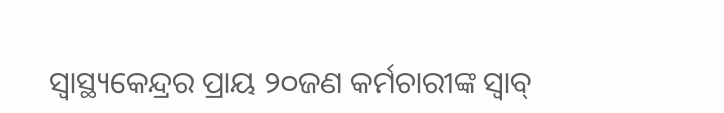ସ୍ୱାସ୍ଥ୍ୟକେନ୍ଦ୍ରର ପ୍ରାୟ ୨୦ଜଣ କର୍ମଚାରୀଙ୍କ ସ୍ୱାବ୍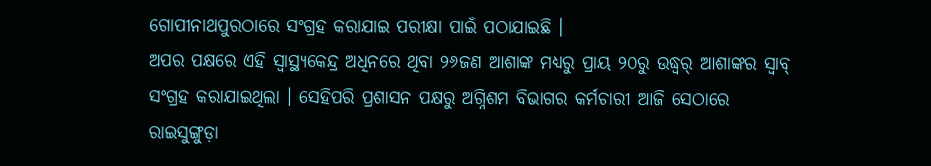ଗୋପୀନାଥପୁରଠାରେ ସଂଗ୍ରହ କରାଯାଇ ପରୀକ୍ଷା ପାଇଁ ପଠାଯାଇଛି ।
ଅପର ପକ୍ଷରେ ଏହି ସ୍ୱାସ୍ଥ୍ୟକେନ୍ଦ୍ର ଅଧିନରେ ଥିବା ୨୬ଜଣ ଆଶାଙ୍କ ମଧ୍ୟରୁ ପ୍ରାୟ ୨୦ରୁ ଉଦ୍ଧ୍ୱର୍ ଆଶାଙ୍କର ସ୍ୱାବ୍ ସଂଗ୍ରହ କରାଯାଇଥିଲା । ସେହିପରି ପ୍ରଶାସନ ପକ୍ଷରୁ ଅଗ୍ନିଶମ ବିଭାଗର କର୍ମଚାରୀ ଆଜି ସେଠାରେ ରାଇସୁଙ୍ଗୁଡ଼ା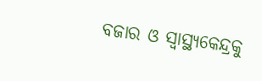ବଜାର ଓ ସ୍ୱାସ୍ଥ୍ୟକେନ୍ଦ୍ରକୁ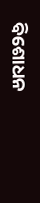ବିଶୋଧନ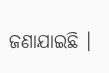ଜଣାଯାଇଛି ।